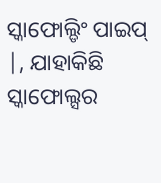ସ୍କାଫୋଲ୍ଡିଂ ପାଇପ୍ |, ଯାହାକିଛି ସ୍କାଫୋଲ୍ସର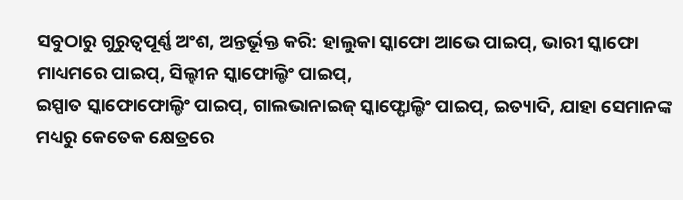ସବୁଠାରୁ ଗୁରୁତ୍ୱପୂର୍ଣ୍ଣ ଅଂଶ, ଅନ୍ତର୍ଭୂକ୍ତ କରି: ହାଲୁକା ସ୍କାଫୋ ଆଭେ ପାଇପ୍, ଭାରୀ ସ୍କାଫୋ ମାଧ୍ୟମରେ ପାଇପ୍, ସିଲ୍ହୀନ ସ୍କାଫୋଲ୍ଡିଂ ପାଇପ୍,
ଇସ୍ପାତ ସ୍କାଫୋଫୋଲ୍ଡିଂ ପାଇପ୍, ଗାଲଭାନାଇଜ୍ ସ୍କାଫ୍ଫୋଲ୍ଡିଂ ପାଇପ୍, ଇତ୍ୟାଦି, ଯାହା ସେମାନଙ୍କ ମଧ୍ୟରୁ କେତେକ କ୍ଷେତ୍ରରେ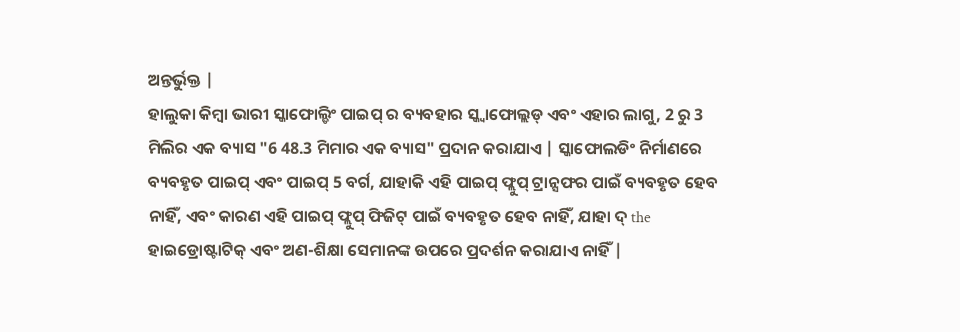ଅନ୍ତର୍ଭୁକ୍ତ |
ହାଲୁକା କିମ୍ବା ଭାରୀ ସ୍କାଫୋଲ୍ଡିଂ ପାଇପ୍ ର ବ୍ୟବହାର ସ୍କ୍ୱାଫୋଲ୍ଲଡ୍ ଏବଂ ଏହାର ଲାଗୁ, 2 ରୁ 3 ମିଲିର ଏକ ବ୍ୟାସ "6 48.3 ମିମାର ଏକ ବ୍ୟାସ" ପ୍ରଦାନ କରାଯାଏ | ସ୍କାଫୋଲଡିଂ ନିର୍ମାଣରେ ବ୍ୟବହୃତ ପାଇପ୍ ଏବଂ ପାଇପ୍ 5 ବର୍ଗ, ଯାହାକି ଏହି ପାଇପ୍ ଫ୍ଲୁପ୍ ଟ୍ରାନ୍ସଫର ପାଇଁ ବ୍ୟବହୃତ ହେବ ନାହିଁ, ଏବଂ କାରଣ ଏହି ପାଇପ୍ ଫ୍ଲୁପ୍ ଫିଜିଟ୍ ପାଇଁ ବ୍ୟବହୃତ ହେବ ନାହିଁ, ଯାହା ଦ୍ the ହାଇଡ୍ରୋଷ୍ଟାଟିକ୍ ଏବଂ ଅଣ-ଶିକ୍ଷା ସେମାନଙ୍କ ଉପରେ ପ୍ରଦର୍ଶନ କରାଯାଏ ନାହିଁ |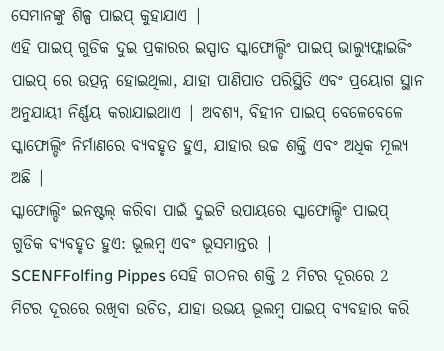ସେମାନଙ୍କୁ ଶିଳ୍ପ ପାଇପ୍ କୁହାଯାଏ |
ଏହି ପାଇପ୍ ଗୁଡିକ ଦୁଇ ପ୍ରକାରର ଇସ୍ପାତ ସ୍କାଫୋଲ୍ଡିଂ ପାଇପ୍ ଭାଲ୍ୟୁଫ୍ଲାଇଜିଂ ପାଇପ୍ ରେ ଉତ୍ପନ୍ନ ହୋଇଥିଲା, ଯାହା ପାଣିପାତ ପରିସ୍ଥିତି ଏବଂ ପ୍ରୟୋଗ ସ୍ଥାନ ଅନୁଯାୟୀ ନିର୍ଣ୍ଣୟ କରାଯାଇଥାଏ | ଅବଶ୍ୟ, ବିହୀନ ପାଇପ୍ ବେଳେବେଳେ ସ୍କାଫୋଲ୍ଡିଂ ନିର୍ମାଣରେ ବ୍ୟବହୃତ ହୁଏ, ଯାହାର ଉଚ୍ଚ ଶକ୍ତି ଏବଂ ଅଧିକ ମୂଲ୍ୟ ଅଛି |
ସ୍କାଫୋଲ୍ଡିଂ ଇନଷ୍ଟଲ୍ କରିବା ପାଇଁ ଦୁଇଟି ଉପାୟରେ ସ୍କାଫୋଲ୍ଡିଂ ପାଇପ୍ ଗୁଡିକ ବ୍ୟବହୃତ ହୁଏ: ଭୂଲମ୍ବ ଏବଂ ଭୂସମାନ୍ତର |
SCENFFolfing Pippes ସେହି ଗଠନର ଶକ୍ତି 2 ମିଟର ଦୂରରେ 2 ମିଟର ଦୂରରେ ରଖିବା ଉଚିତ, ଯାହା ଉଭୟ ଭୂଲମ୍ବ ପାଇପ୍ ବ୍ୟବହାର କରି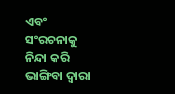ଏବଂ ସଂରଚନାକୁ ନିନ୍ଦା କରି ଭାଙ୍ଗିବା ଦ୍ୱାରା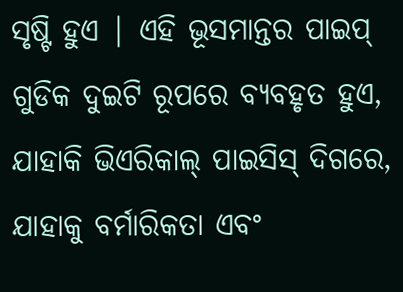ସୃଷ୍ଟି ହୁଏ | ଏହି ଭୂସମାନ୍ତର ପାଇପ୍ ଗୁଡିକ ଦୁଇଟି ରୂପରେ ବ୍ୟବହୃତ ହୁଏ, ଯାହାକି ଭିଏରିକାଲ୍ ପାଇସିସ୍ ଦିଗରେ, ଯାହାକୁ ବର୍ମାରିକତା ଏବଂ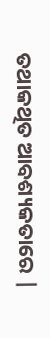ତଥାକଥିତ ଆବଶ୍ୟକତାରେ |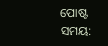ପୋଷ୍ଟ ସମୟ: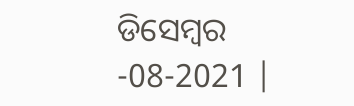ଡିସେମ୍ବର -08-2021 |